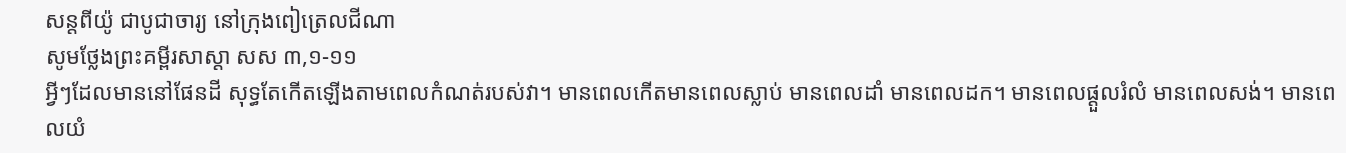សន្តពីយ៉ូ ជាបូជាចារ្យ នៅក្រុងពៀត្រេលជីណា
សូមថ្លែងព្រះគម្ពីរសាស្ដា សស ៣,១-១១
អ្វីៗដែលមាននៅផែនដី សុទ្ធតែកើតឡើងតាមពេលកំណត់របស់វា។ មានពេលកើតមានពេលស្លាប់ មានពេលដាំ មានពេលដក។ មានពេលផ្ដួលរំលំ មានពេលសង់។ មានពេលយំ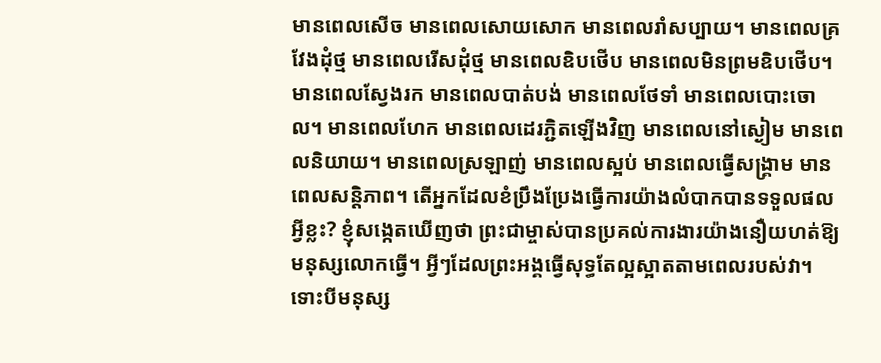មានពេលសើច មានពេលសោយសោក មានពេលរាំសប្បាយ។ មានពេលគ្រវែងដុំថ្ម មានពេលរើសដុំថ្ម មានពេលឧិបថើប មានពេលមិនព្រមឧិបថើប។ មានពេលស្វែងរក មានពេលបាត់បង់ មានពេលថែទាំ មានពេលបោះចោល។ មានពេលហែក មានពេលដេរភ្ជិតឡើងវិញ មានពេលនៅស្ងៀម មានពេលនិយាយ។ មានពេលស្រឡាញ់ មានពេលស្អប់ មានពេលធើ្វសង្គ្រាម មានពេលសន្ដិភាព។ តើអ្នកដែលខំប្រឹងប្រែងធើ្វការយ៉ាងលំបាកបានទទួលផលអ្វីខ្លះ? ខ្ញុំសង្កេតឃើញថា ព្រះជាម្ចាស់បានប្រគល់ការងារយ៉ាងនឿយហត់ឱ្យមនុស្សលោកធើ្វ។ អ្វីៗដែលព្រះអង្គធើ្វសុទ្ធតែល្អស្អាតតាមពេលរបស់វា។ ទោះបីមនុស្ស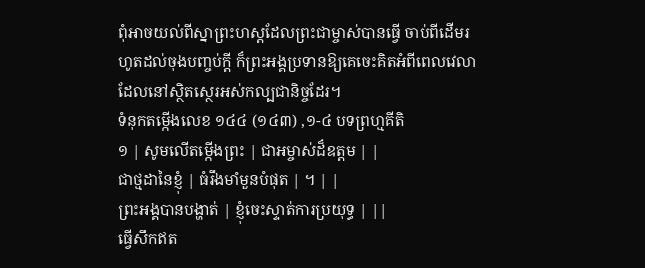ពុំអាចយល់ពីស្នាព្រះហស្ដដែលព្រះជាម្ចាស់បានធើ្វ ចាប់ពីដើមរហូតដល់ចុងបញ្ចប់ក្ដី ក៏ព្រះអង្គប្រទានឱ្យគេចេះគិតអំពីពេលវេលាដែលនៅស្ថិតស្ថេរអស់កល្បជានិច្ចដែរ។
ទំនុកតម្កើងលេខ ១៤៤ (១៤៣) ,១-៤ បទព្រហ្មគីតិ
១ | សូមលើតម្កើងព្រះ | ជាអម្ចាស់ដ៏ឧត្តម | |
ជាថ្មដានៃខ្ញុំ | ធំរឹងមាំមួនបំផុត | ។ | |
ព្រះអង្គបានបង្ហាត់ | ខ្ញុំចេះស្ទាត់ការប្រយុទ្ធ | ||
ធើ្វសឹកឥត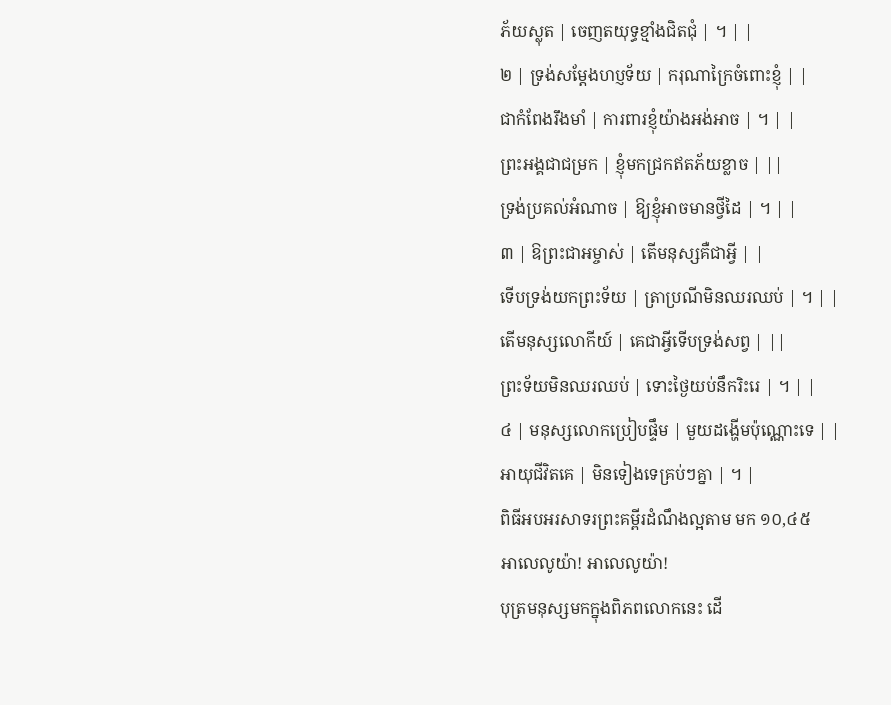ភ័យស្លុត | ចេញតយុទ្ធខ្មាំងជិតជុំ | ។ | |
២ | ទ្រង់សម្ដែងហប្ញទ័យ | ករុណាក្រៃចំពោះខ្ញុំ | |
ជាកំពែងរឹងមាំ | ការពារខ្ញុំយ៉ាងអង់អាច | ។ | |
ព្រះអង្គជាជម្រក | ខ្ញុំមកជ្រកឥតភ័យខ្លាច | ||
ទ្រង់ប្រគល់អំណាច | ឱ្យខ្ញុំអាចមានថ្វីដៃ | ។ | |
៣ | ឱព្រះជាអម្ចាស់ | តើមនុស្សគឺជាអ្វី | |
ទើបទ្រង់យកព្រះទ័យ | ត្រាប្រណីមិនឈរឈប់ | ។ | |
តើមនុស្សលោកីយ៍ | គេជាអ្វីទើបទ្រង់សព្វ | ||
ព្រះទ័យមិនឈរឈប់ | ទោះថ្ងៃយប់នឹករិះរេ | ។ | |
៤ | មនុស្សលោកប្រៀបផ្ទឹម | មួយដង្ហើមប៉ុណ្ណោះទេ | |
អាយុជីវិតគេ | មិនទៀងទេគ្រប់ៗគ្នា | ។ |
ពិធីអបអរសាទរព្រះគម្ពីរដំណឹងល្អតាម មក ១០,៤៥
អាលេលូយ៉ា! អាលេលូយ៉ា!
បុត្រមនុស្សមកក្នុងពិភពលោកនេះ ដើ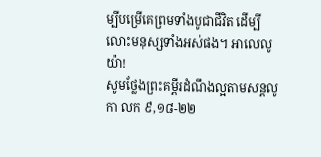ម្បីបម្រើគេព្រមទាំងបូជាជីវិត ដើម្បីលោះមនុស្សទាំងអស់ផង។ អាលេលូយ៉ា!
សូមថ្លែងព្រះគម្ពីរដំណឹងល្អតាមសន្តលូកា លក ៩,១៨-២២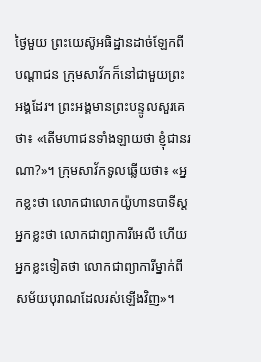ថ្ងៃមួយ ព្រះយេស៊ូអធិដ្ឋានដាច់ឡែកពីបណ្ដាជន ក្រុមសាវ័កក៏នៅជាមួយព្រះអង្គដែរ។ ព្រះអង្គមានព្រះបន្ទូលសួរគេថា៖ «តើមហាជនទាំងឡាយថា ខ្ញុំជានរណា?»។ ក្រុមសាវ័កទូលឆ្លើយថា៖ «អ្នកខ្លះថា លោកជាលោកយ៉ូហានបាទីស្ដ អ្នកខ្លះថា លោកជាព្យាការីអេលី ហើយអ្នកខ្លះទៀតថា លោកជាព្យាការីម្នាក់ពីសម័យបុរាណដែលរស់ឡើងវិញ»។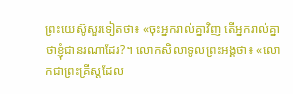ព្រះយេស៊ូសួរទៀតថា៖ «ចុះអ្នករាល់គ្នាវិញ តើអ្នករាល់គ្នាថាខ្ញុំជានរណាដែរ?។ លោកសិលាទូលព្រះអង្គថា៖ «លោកជាព្រះគ្រីស្ដដែល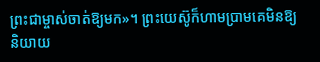ព្រះជាម្ចាស់ចាត់ឱ្យមក»។ ព្រះយេស៊ូក៏ហាមប្រាមគេមិនឱ្យនិយាយ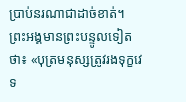ប្រាប់នរណាជាដាច់ខាត់។ ព្រះអង្គមានព្រះបន្ទូលទៀតថា៖ «បុត្រមនុស្សត្រូវរងទុក្ខវេទ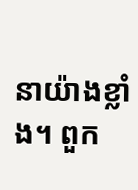នាយ៉ាងខ្លាំង។ ពួក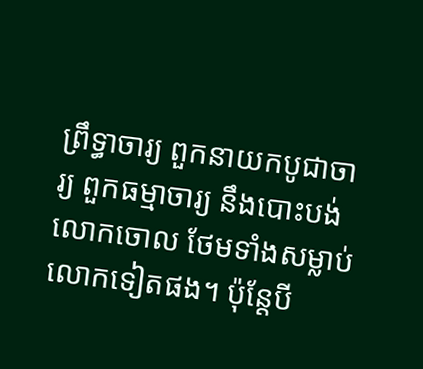ព្រឹទ្ធាចារ្យ ពួកនាយកបូជាចារ្យ ពួកធម្មាចារ្យ នឹងបោះបង់លោកចោល ថែមទាំងសម្លាប់លោកទៀតផង។ ប៉ុន្ដែបី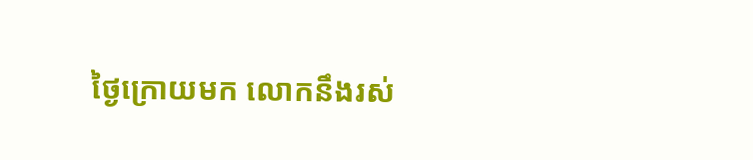ថ្ងៃក្រោយមក លោកនឹងរស់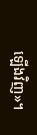ឡើងវិញ»។